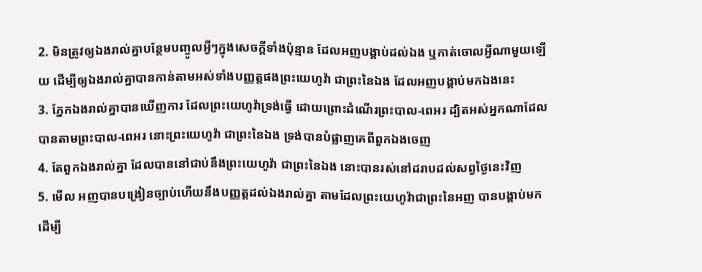2. មិនត្រូវឲ្យឯងរាល់គ្នាបន្ថែមបញ្ចូលអ្វីៗក្នុងសេចក្ដីទាំងប៉ុន្មាន ដែលអញបង្គាប់ដល់ឯង ឬកាត់ចោលអ្វីណាមួយឡើយ ដើម្បីឲ្យឯងរាល់គ្នាបានកាន់តាមអស់ទាំងបញ្ញត្តផងព្រះយេហូវ៉ា ជាព្រះនៃឯង ដែលអញបង្គាប់មកឯងនេះ
3. ភ្នែកឯងរាល់គ្នាបានឃើញការ ដែលព្រះយេហូវ៉ាទ្រង់ធ្វើ ដោយព្រោះដំណើរព្រះបាល-ពេអរ ដ្បិតអស់អ្នកណាដែលបានតាមព្រះបាល-ពេអរ នោះព្រះយេហូវ៉ា ជាព្រះនៃឯង ទ្រង់បានបំផ្លាញគេពីពួកឯងចេញ
4. តែពួកឯងរាល់គ្នា ដែលបាននៅជាប់នឹងព្រះយេហូវ៉ា ជាព្រះនៃឯង នោះបានរស់នៅដរាបដល់សព្វថ្ងៃនេះវិញ
5. មើល អញបានបង្រៀនច្បាប់ហើយនឹងបញ្ញត្តដល់ឯងរាល់គ្នា តាមដែលព្រះយេហូវ៉ាជាព្រះនៃអញ បានបង្គាប់មក ដើម្បី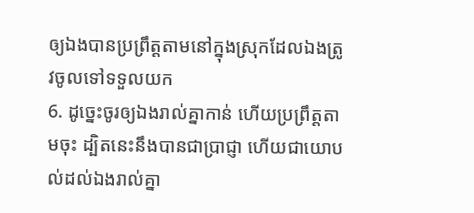ឲ្យឯងបានប្រព្រឹត្តតាមនៅក្នុងស្រុកដែលឯងត្រូវចូលទៅទទួលយក
6. ដូច្នេះចូរឲ្យឯងរាល់គ្នាកាន់ ហើយប្រព្រឹត្តតាមចុះ ដ្បិតនេះនឹងបានជាប្រាជ្ញា ហើយជាយោបល់ដល់ឯងរាល់គ្នា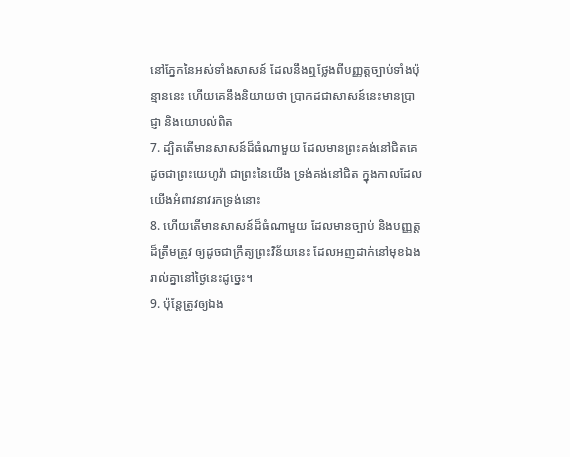នៅភ្នែកនៃអស់ទាំងសាសន៍ ដែលនឹងឮថ្លែងពីបញ្ញត្តច្បាប់ទាំងប៉ុន្មាននេះ ហើយគេនឹងនិយាយថា ប្រាកដជាសាសន៍នេះមានប្រាជ្ញា និងយោបល់ពិត
7. ដ្បិតតើមានសាសន៍ដ៏ធំណាមួយ ដែលមានព្រះគង់នៅជិតគេ ដូចជាព្រះយេហូវ៉ា ជាព្រះនៃយើង ទ្រង់គង់នៅជិត ក្នុងកាលដែលយើងអំពាវនាវរកទ្រង់នោះ
8. ហើយតើមានសាសន៍ដ៏ធំណាមួយ ដែលមានច្បាប់ និងបញ្ញត្តដ៏ត្រឹមត្រូវ ឲ្យដូចជាក្រឹត្យព្រះវិន័យនេះ ដែលអញដាក់នៅមុខឯងរាល់គ្នានៅថ្ងៃនេះដូច្នេះ។
9. ប៉ុន្តែត្រូវឲ្យឯង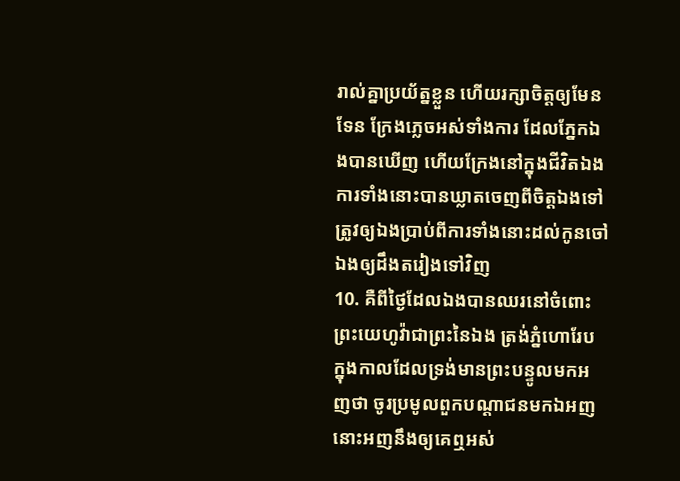រាល់គ្នាប្រយ័ត្នខ្លួន ហើយរក្សាចិត្តឲ្យមែនទែន ក្រែងភ្លេចអស់ទាំងការ ដែលភ្នែកឯងបានឃើញ ហើយក្រែងនៅក្នុងជីវិតឯង ការទាំងនោះបានឃ្លាតចេញពីចិត្តឯងទៅ ត្រូវឲ្យឯងប្រាប់ពីការទាំងនោះដល់កូនចៅឯងឲ្យដឹងតរៀងទៅវិញ
10. គឺពីថ្ងៃដែលឯងបានឈរនៅចំពោះព្រះយេហូវ៉ាជាព្រះនៃឯង ត្រង់ភ្នំហោរែប ក្នុងកាលដែលទ្រង់មានព្រះបន្ទូលមកអញថា ចូរប្រមូលពួកបណ្តាជនមកឯអញ នោះអញនឹងឲ្យគេឮអស់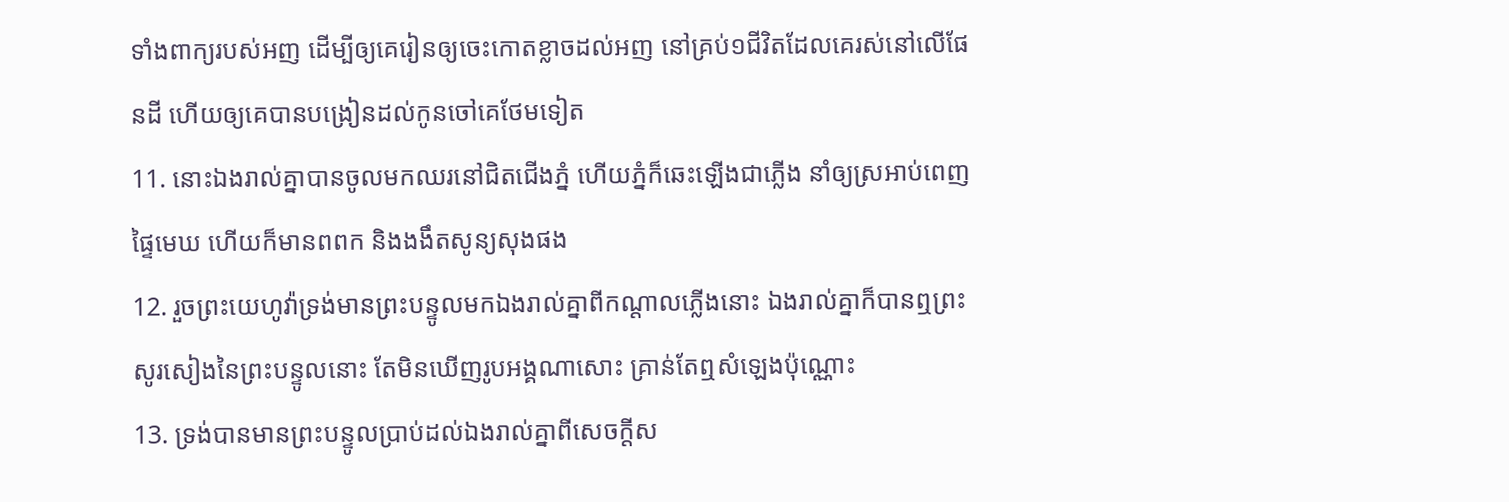ទាំងពាក្យរបស់អញ ដើម្បីឲ្យគេរៀនឲ្យចេះកោតខ្លាចដល់អញ នៅគ្រប់១ជីវិតដែលគេរស់នៅលើផែនដី ហើយឲ្យគេបានបង្រៀនដល់កូនចៅគេថែមទៀត
11. នោះឯងរាល់គ្នាបានចូលមកឈរនៅជិតជើងភ្នំ ហើយភ្នំក៏ឆេះឡើងជាភ្លើង នាំឲ្យស្រអាប់ពេញផ្ទៃមេឃ ហើយក៏មានពពក និងងងឹតសូន្យសុងផង
12. រួចព្រះយេហូវ៉ាទ្រង់មានព្រះបន្ទូលមកឯងរាល់គ្នាពីកណ្តាលភ្លើងនោះ ឯងរាល់គ្នាក៏បានឮព្រះសូរសៀងនៃព្រះបន្ទូលនោះ តែមិនឃើញរូបអង្គណាសោះ គ្រាន់តែឮសំឡេងប៉ុណ្ណោះ
13. ទ្រង់បានមានព្រះបន្ទូលប្រាប់ដល់ឯងរាល់គ្នាពីសេចក្ដីស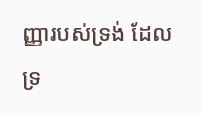ញ្ញារបស់ទ្រង់ ដែលទ្រ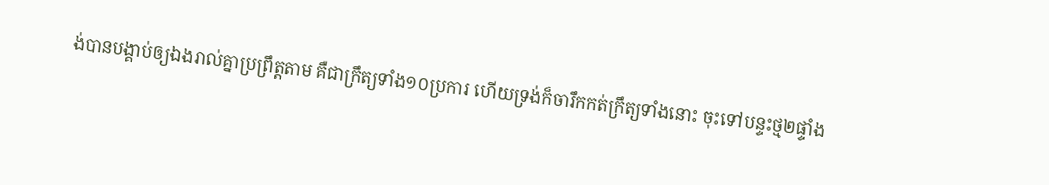ង់បានបង្គាប់ឲ្យឯងរាល់គ្នាប្រព្រឹត្តតាម គឺជាក្រឹត្យទាំង១០ប្រការ ហើយទ្រង់ក៏ចារឹកកត់ក្រឹត្យទាំងនោះ ចុះទៅបន្ទះថ្ម២ផ្ទាំង